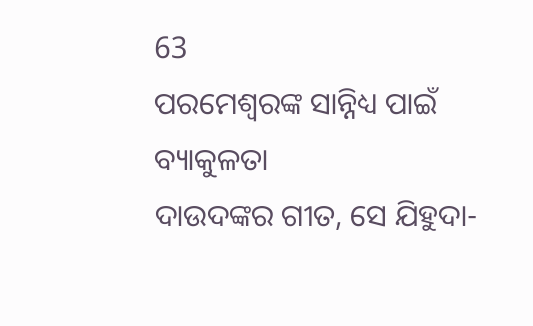63
ପରମେଶ୍ୱରଙ୍କ ସାନ୍ନିଧ୍ୟ ପାଇଁ ବ୍ୟାକୁଳତା
ଦାଉଦଙ୍କର ଗୀତ, ସେ ଯିହୁଦା-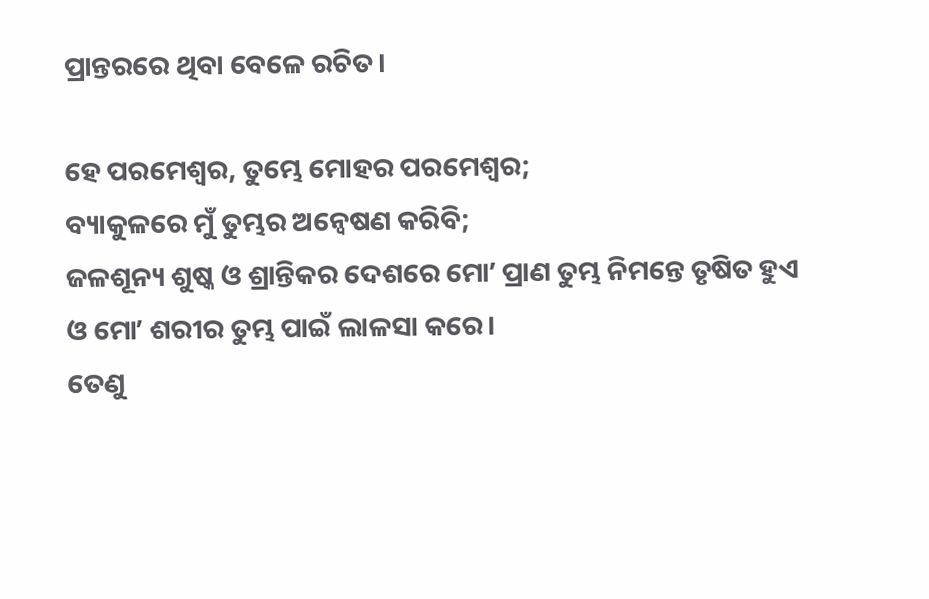ପ୍ରାନ୍ତରରେ ଥିବା ବେଳେ ରଚିତ।

ହେ ପରମେଶ୍ୱର, ତୁମ୍ଭେ ମୋହର ପରମେଶ୍ୱର;
ବ୍ୟାକୁଳରେ ମୁଁ ତୁମ୍ଭର ଅନ୍ୱେଷଣ କରିବି;
ଜଳଶୂନ୍ୟ ଶୁଷ୍କ ଓ ଶ୍ରାନ୍ତିକର ଦେଶରେ ମୋʼ ପ୍ରାଣ ତୁମ୍ଭ ନିମନ୍ତେ ତୃଷିତ ହୁଏ
ଓ ମୋʼ ଶରୀର ତୁମ୍ଭ ପାଇଁ ଲାଳସା କରେ।
ତେଣୁ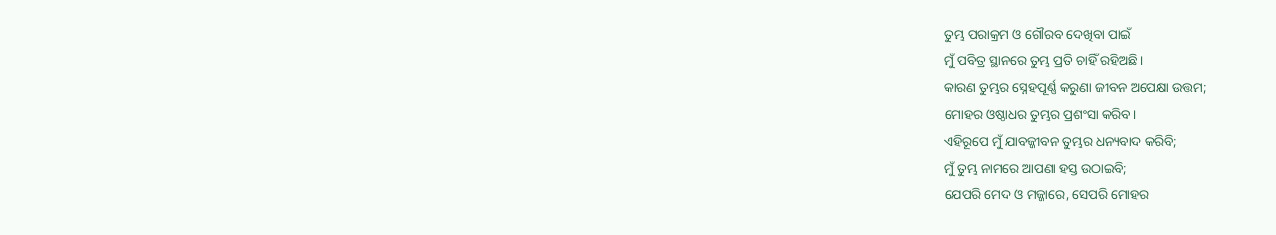ତୁମ୍ଭ ପରାକ୍ରମ ଓ ଗୌରବ ଦେଖିବା ପାଇଁ
ମୁଁ ପବିତ୍ର ସ୍ଥାନରେ ତୁମ୍ଭ ପ୍ରତି ଚାହିଁ ରହିଅଛି।
କାରଣ ତୁମ୍ଭର ସ୍ନେହପୂର୍ଣ୍ଣ କରୁଣା ଜୀବନ ଅପେକ୍ଷା ଉତ୍ତମ;
ମୋହର ଓଷ୍ଠାଧର ତୁମ୍ଭର ପ୍ରଶଂସା କରିବ।
ଏହିରୂପେ ମୁଁ ଯାବଜ୍ଜୀବନ ତୁମ୍ଭର ଧନ୍ୟବାଦ କରିବି;
ମୁଁ ତୁମ୍ଭ ନାମରେ ଆପଣା ହସ୍ତ ଉଠାଇବି;
ଯେପରି ମେଦ ଓ ମଜ୍ଜାରେ, ସେପରି ମୋହର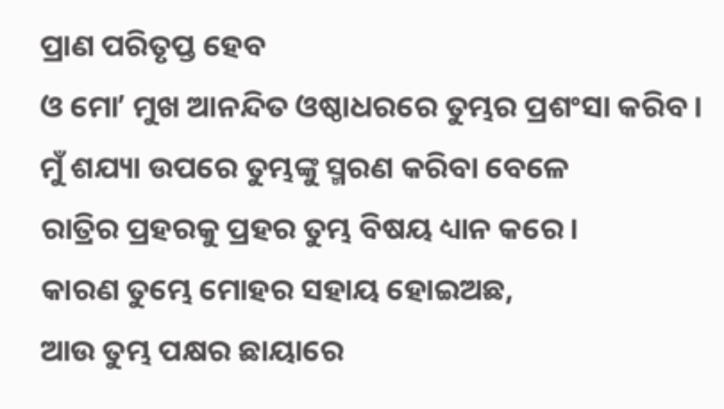ପ୍ରାଣ ପରିତୃପ୍ତ ହେବ
ଓ ମୋʼ ମୁଖ ଆନନ୍ଦିତ ଓଷ୍ଠାଧରରେ ତୁମ୍ଭର ପ୍ରଶଂସା କରିବ।
ମୁଁ ଶଯ୍ୟା ଉପରେ ତୁମ୍ଭଙ୍କୁ ସ୍ମରଣ କରିବା ବେଳେ
ରାତ୍ରିର ପ୍ରହରକୁ ପ୍ରହର ତୁମ୍ଭ ବିଷୟ ଧ୍ୟାନ କରେ।
କାରଣ ତୁମ୍ଭେ ମୋହର ସହାୟ ହୋଇଅଛ,
ଆଉ ତୁମ୍ଭ ପକ୍ଷର ଛାୟାରେ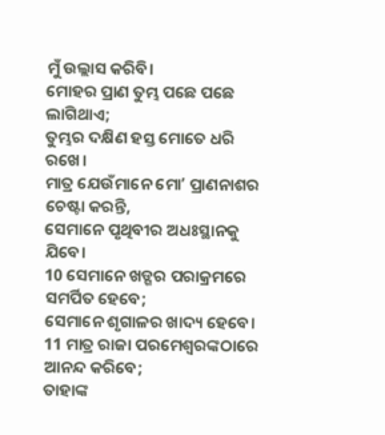ମୁଁ ଉଲ୍ଲାସ କରିବି।
ମୋହର ପ୍ରାଣ ତୁମ୍ଭ ପଛେ ପଛେ ଲାଗିଥାଏ;
ତୁମ୍ଭର ଦକ୍ଷିଣ ହସ୍ତ ମୋତେ ଧରି ରଖେ।
ମାତ୍ର ଯେଉଁମାନେ ମୋʼ ପ୍ରାଣନାଶର ଚେଷ୍ଟା କରନ୍ତି,
ସେମାନେ ପୃଥିବୀର ଅଧଃସ୍ଥାନକୁ ଯିବେ।
10 ସେମାନେ ଖଡ୍ଗର ପରାକ୍ରମରେ ସମର୍ପିତ ହେବେ;
ସେମାନେ ଶୃଗାଳର ଖାଦ୍ୟ ହେବେ।
11 ମାତ୍ର ରାଜା ପରମେଶ୍ୱରଙ୍କଠାରେ ଆନନ୍ଦ କରିବେ;
ତାହାଙ୍କ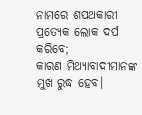ନାମରେ ଶପଥକାରୀ ପ୍ରତ୍ୟେକ ଲୋକ ଦର୍ପ କରିବେ;
କାରଣ ମିଥ୍ୟାବାଦୀମାନଙ୍କ ମୁଖ ରୁଦ୍ଧ ହେବ।